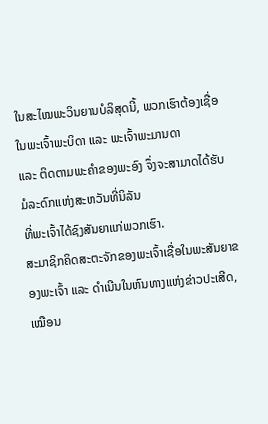ໃນສະໄໝພະວິນຍານບໍລິສຸດນີ້, ພວກເຮົາຕ້ອງເຊື່ອໃນພະເຈົ້າພະບິດາ ແລະ ພະເຈົ້າພະມານດາ
ແລະ ຕິດຕາມພະຄໍາຂອງພະອົງ ຈຶ່ງຈະສາມາດໄດ້ຮັບມໍລະດົກແຫ່ງສະຫວັນທີ່ນິລັນ
ທີ່ພະເຈົ້າໄດ້ຊົງສັນຍາແກ່ພວກເຮົາ.
ສະມາຊິກຄິດສະຕະຈັກຂອງພະເຈົ້າເຊື່ອໃນພະສັນຍາຂອງພະເຈົ້າ ແລະ ດໍາເນີນໃນຫົນທາງແຫ່ງຂ່າວປະເສີດ,
ເໝືອນ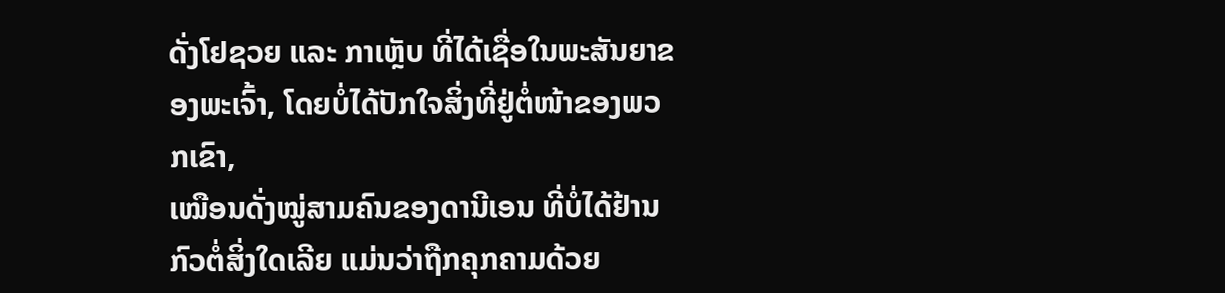ດັ່ງໂຢຊວຍ ແລະ ກາເຫຼັບ ທີ່ໄດ້ເຊື່ອໃນພະສັນຍາຂອງພະເຈົ້າ, ໂດຍບໍ່ໄດ້ປັກໃຈສິ່ງທີ່ຢູ່ຕໍ່ໜ້າຂອງພວກເຂົາ,
ເໝືອນດັ່ງໝູ່ສາມຄົນຂອງດານີເອນ ທີ່ບໍ່ໄດ້ຢ້ານກົວຕໍ່ສິ່ງໃດເລີຍ ແມ່ນວ່າຖືກຄຸກຄາມດ້ວຍ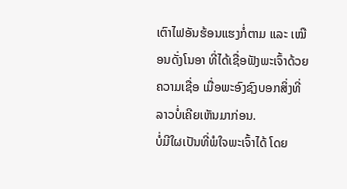ເຕົາໄຟອັນຮ້ອນແຮງກໍ່ຕາມ ແລະ ເໝືອນດັ່ງໂນອາ ທີ່ໄດ້ເຊື່ອຟັງພະເຈົ້າດ້ວຍຄວາມເຊື່ອ ເມື່ອພະອົງຊົງບອກສິ່ງທີ່ລາວບໍ່ເຄີຍເຫັນມາກ່ອນ.
ບໍ່ມີໃຜເປັນທີ່ພໍໃຈພະເຈົ້າໄດ້ ໂດຍ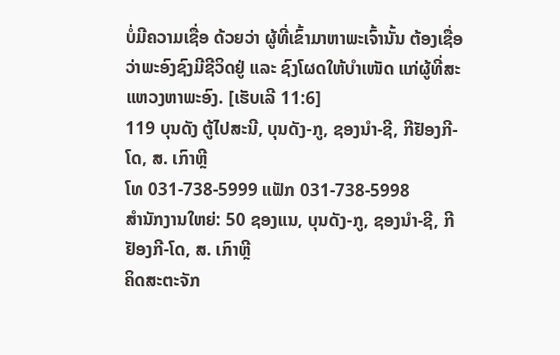ບໍ່ມີຄວາມເຊື່ອ ດ້ວຍວ່າ ຜູ້ທີ່ເຂົ້າມາຫາພະເຈົ້ານັ້ນ ຕ້ອງເຊື່ອວ່າພະອົງຊົງມີຊີວິດຢູ່ ແລະ ຊົງໂຜດໃຫ້ບຳເໜັດ ແກ່ຜູ້ທີ່ສະແຫວງຫາພະອົງ. [ເຮັບເລີ 11:6]
119 ບຸນດັງ ຕູ້ໄປສະນີ, ບຸນດັງ-ກູ, ຊອງນຳ-ຊີ, ກີຢັອງກີ-ໂດ, ສ. ເກົາຫຼີ
ໂທ 031-738-5999 ແຟັກ 031-738-5998
ສໍານັກງານໃຫຍ່: 50 ຊອງແນ, ບຸນດັງ-ກູ, ຊອງນຳ-ຊີ, ກີຢັອງກີ-ໂດ, ສ. ເກົາຫຼີ
ຄິດສະຕະຈັກ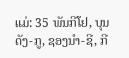ແມ່: 35 ພັນກີໂຢ, ບຸນດັງ-ກູ, ຊອງນຳ-ຊີ, ກີ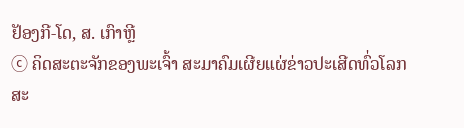ຢັອງກີ-ໂດ, ສ. ເກົາຫຼີ
ⓒ ຄິດສະຕະຈັກຂອງພະເຈົ້າ ສະມາຄົມເຜີຍແຜ່ຂ່າວປະເສີດທົ່ວໂລກ ສະ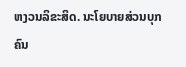ຫງວນລິຂະສິດ. ນະໂຍບາຍສ່ວນບຸກຄົນ